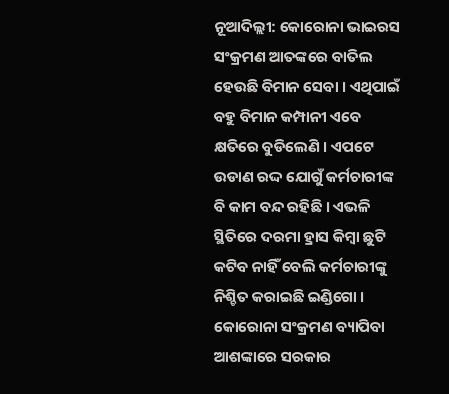ନୂଆଦିଲ୍ଲୀ: କୋରୋନା ଭାଇରସ ସଂକ୍ରମଣ ଆତଙ୍କରେ ବାତିଲ ହେଉଛି ବିମାନ ସେବା । ଏଥିପାଇଁ ବହୁ ବିମାନ କମ୍ପାନୀ ଏବେ କ୍ଷତିରେ ବୁଡିଲେଣି । ଏପଟେ ଉଡାଣ ରଦ୍ଦ ଯୋଗୁଁ କର୍ମଚାରୀଙ୍କ ବି କାମ ବନ୍ଦ ରହିଛି । ଏଭଳି ସ୍ଥିତିରେ ଦରମା ହ୍ରାସ କିମ୍ବା ଛୁଟି କଟିବ ନାହିଁ ବେଲି କର୍ମଚାରୀଙ୍କୁ ନିଶ୍ଚିତ କରାଇଛି ଇଣ୍ଡିଗୋ ।
କୋରୋନା ସଂକ୍ରମଣ ବ୍ୟାପିବା ଆଶଙ୍କାରେ ସରକାର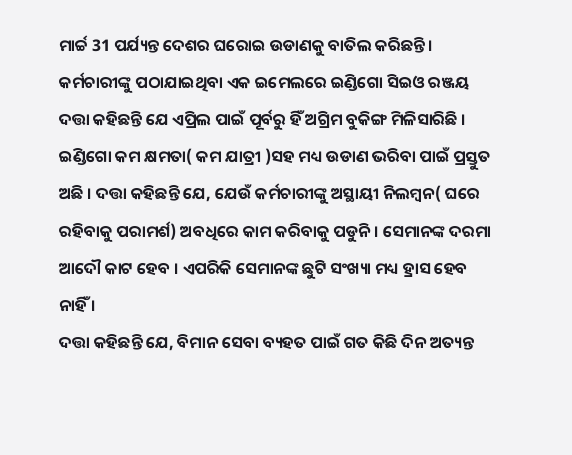ମାର୍ଚ୍ଚ 31 ପର୍ଯ୍ୟନ୍ତ ଦେଶର ଘରୋଇ ଉଡାଣକୁ ବାତିଲ କରିଛନ୍ତି । କର୍ମଚାରୀଙ୍କୁ ପଠାଯାଇଥିବା ଏକ ଇମେଲରେ ଇଣ୍ଡିଗୋ ସିଇଓ ରଞ୍ଜୟ ଦତ୍ତା କହିଛନ୍ତି ଯେ ଏପ୍ରିଲ ପାଇଁ ପୂର୍ବରୁ ହିଁ ଅଗ୍ରିମ ବୁକିଙ୍ଗ ମିଳିସାରିଛି ।
ଇଣ୍ଡିଗୋ କମ କ୍ଷମତା( କମ ଯାତ୍ରୀ )ସହ ମଧ୍ୟ ଉଡାଣ ଭରିବା ପାଇଁ ପ୍ରସ୍ତୁତ ଅଛି । ଦତ୍ତା କହିଛନ୍ତି ଯେ, ଯେଉଁ କର୍ମଚାରୀଙ୍କୁ ଅସ୍ଥାୟୀ ନିଲମ୍ବନ( ଘରେ ରହିବାକୁ ପରାମର୍ଶ) ଅବଧିରେ କାମ କରିବାକୁ ପଡୁନି । ସେମାନଙ୍କ ଦରମା ଆଦୌ କାଟ ହେବ । ଏପରିକି ସେମାନଙ୍କ ଛୁଟି ସଂଖ୍ୟା ମଧ୍ୟ ହ୍ରାସ ହେବ ନାହିଁ ।
ଦତ୍ତା କହିଛନ୍ତି ଯେ, ବିମାନ ସେବା ବ୍ୟହତ ପାଇଁ ଗତ କିଛି ଦିନ ଅତ୍ୟନ୍ତ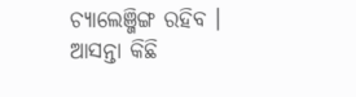ଚ୍ୟାଲେଞ୍ଜିଙ୍ଗ ରହିବ । ଆସନ୍ତା କିଛି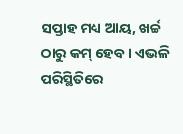ସପ୍ତାହ ମଧ୍ୟ ଆୟ, ଖର୍ଚ୍ଚ ଠାରୁ କମ୍ ହେବ । ଏଭଳି ପରିସ୍ଥିତିରେ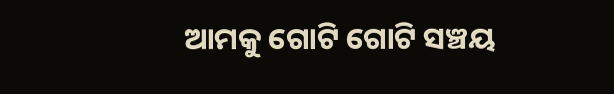ଆମକୁ ଗୋଟି ଗୋଟି ସଞ୍ଚୟ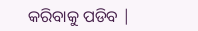କରିବାକୁ ପଡିବ |